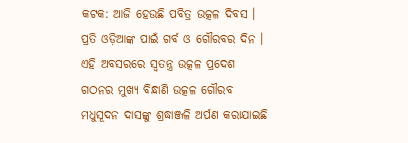କଟକ: ଆଜି ହେଉଛି ପବିତ୍ର ଉତ୍କଳ ଦିବସ । ପ୍ରତି ଓଡ଼ିଆଙ୍କ ପାଇଁ ଗର୍ବ ଓ ଗୌରବର ଦିନ । ଏହି ଅବସରରେ ସ୍ବତନ୍ତ୍ର ଉତ୍କଳ ପ୍ରଦେଶ ଗଠନର ମୁଖ୍ୟ ବିନ୍ଧାଣି ଉତ୍କଳ ଗୌରବ ମଧୁସୂଦନ ଦାସଙ୍କୁ ଶ୍ରଦ୍ଧାଞ୍ଜଳି ଅର୍ପଣ କରାଯାଇଛି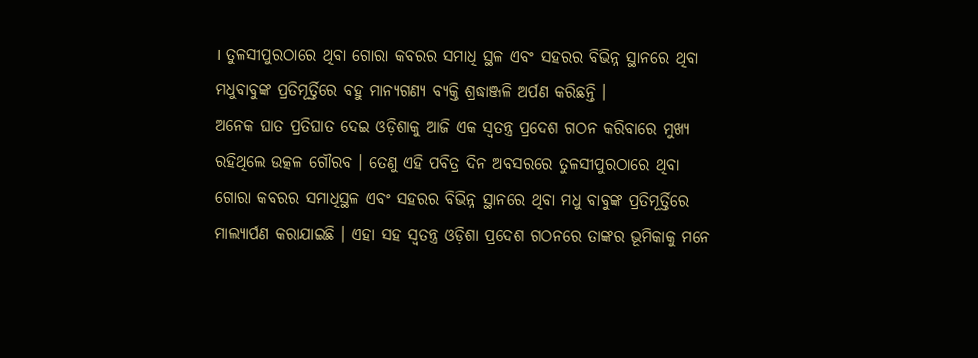। ତୁଳସୀପୁରଠାରେ ଥିବା ଗୋରା କବରର ସମାଧି ସ୍ଥଳ ଏବଂ ସହରର ବିଭିନ୍ନ ସ୍ଥାନରେ ଥିବା ମଧୁବାବୁଙ୍କ ପ୍ରତିମୂର୍ତ୍ତିରେ ବହୁ ମାନ୍ୟଗଣ୍ୟ ବ୍ୟକ୍ତି ଶ୍ରଦ୍ଧାଞ୍ଜଳି ଅର୍ପଣ କରିଛନ୍ତି ।
ଅନେକ ଘାତ ପ୍ରତିଘାତ ଦେଇ ଓଡ଼ିଶାକୁ ଆଜି ଏକ ସ୍ବତନ୍ତ୍ର ପ୍ରଦେଶ ଗଠନ କରିବାରେ ମୁଖ୍ୟ ରହିଥିଲେ ଉତ୍କଳ ଗୌରବ । ତେଣୁ ଏହି ପବିତ୍ର ଦିନ ଅବସରରେ ତୁଳସୀପୁରଠାରେ ଥିବା ଗୋରା କବରର ସମାଧିସ୍ଥଳ ଏବଂ ସହରର ବିଭିନ୍ନ ସ୍ଥାନରେ ଥିବା ମଧୁ ବାବୁଙ୍କ ପ୍ରତିମୂର୍ତ୍ତିରେ ମାଲ୍ୟାର୍ପଣ କରାଯାଇଛି । ଏହା ସହ ସ୍ବତନ୍ତ୍ର ଓଡ଼ିଶା ପ୍ରଦେଶ ଗଠନରେ ତାଙ୍କର ଭୂମିକାକୁ ମନେ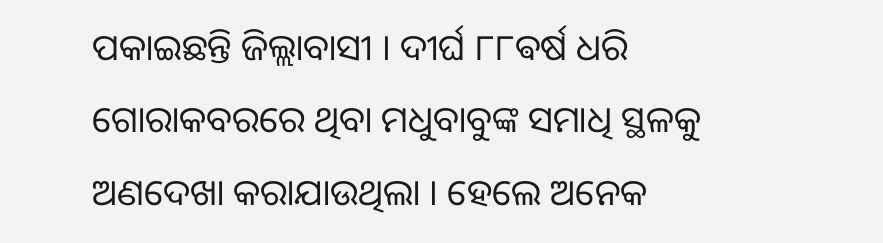ପକାଇଛନ୍ତି ଜିଲ୍ଲାବାସୀ । ଦୀର୍ଘ ୮୮ଵର୍ଷ ଧରି ଗୋରାକବରରେ ଥିବା ମଧୁବାବୁଙ୍କ ସମାଧି ସ୍ଥଳକୁ ଅଣଦେଖା କରାଯାଉଥିଲା । ହେଲେ ଅନେକ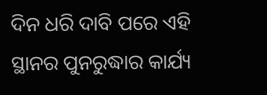ଦିନ ଧରି ଦାବି ପରେ ଏହି ସ୍ଥାନର ପୁନରୁଦ୍ଧାର କାର୍ଯ୍ୟ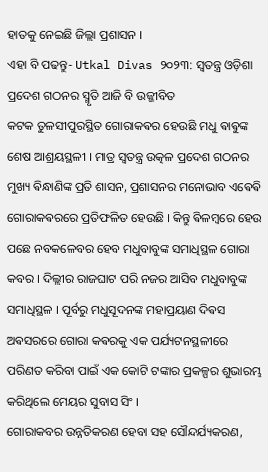ହାତକୁ ନେଇଛି ଜିଲ୍ଲା ପ୍ରଶାସନ ।
ଏହା ବି ପଢନ୍ତୁ- Utkal Divas ୨୦୨୩: ସ୍ବତନ୍ତ୍ର ଓଡ଼ିଶା ପ୍ରଦେଶ ଗଠନର ସ୍ମୃତି ଆଜି ବି ଉଜ୍ଜୀବିତ
କଟକ ତୁଳସୀପୁରସ୍ଥିତ ଗୋରାକଵର ହେଉଛି ମଧୁ ଵାଵୁଙ୍କ ଶେଷ ଆଶ୍ରୟସ୍ଥଳୀ । ମାତ୍ର ସ୍ବତନ୍ତ୍ର ଉତ୍କଳ ପ୍ରଦେଶ ଗଠନର ମୁଖ୍ୟ ଵିନ୍ଧାଣିଙ୍କ ପ୍ରତି ଶାସନ, ପ୍ରଶାସନର ମନୋଭାବ ଏଵେଵି ଗୋରାକଵରରେ ପ୍ରତିଫଳିତ ହେଉଛି । କିନ୍ତୁ ଵିଳମ୍ବରେ ହେଉ ପଛେ ନବକଳେବର ହେବ ମଧୁବାବୁଙ୍କ ସମାଧିସ୍ଥଳ ଗୋରା କବର । ଦିଲ୍ଲୀର ରାଜଘାଟ ପରି ନଜର ଆସିବ ମଧୁବାବୁଙ୍କ ସମାଧିସ୍ଥଳ । ପୂର୍ବରୁ ମଧୁସୂଦନଙ୍କ ମହାପ୍ରୟାଣ ଦିଵସ ଅଵସରରେ ଗୋରା କଵରକୁ ଏକ ପର୍ଯ୍ୟଟନସ୍ଥଳୀରେ ପରିଣତ କରିବା ପାଇଁ ଏକ କୋଟି ଟଙ୍କାର ପ୍ରକଳ୍ପର ଶୁଭାରମ୍ଭ କରିଥିଲେ ମେୟର ସୁବାସ ସିଂ ।
ଗୋରାକବର ଉନ୍ନତିକରଣ ହେବା ସହ ସୌନ୍ଦର୍ଯ୍ୟକରଣ,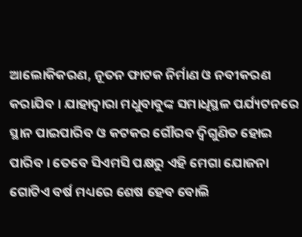ଆଲୋକିକରଣ, ନୂତନ ଫାଟକ ନିର୍ମାଣ ଓ ନବୀକରଣ କରାଯିବ । ଯାହାଦ୍ବାରା ମଧୁବାବୁଙ୍କ ସମାଧିସ୍ଥଳ ପର୍ଯ୍ୟଟନରେ ସ୍ଥାନ ପାଇପାରିବ ଓ କଟକର ଗୌରବ ଦ୍ବିଗୁଣିତ ହୋଇ ପାରିବ । ତେବେ ସିଏମସି ପକ୍ଷରୁ ଏହି ମେଗା ଯୋଜନା ଗୋଟିଏ ବର୍ଷ ମଧ୍ୟରେ ଶେଷ ହେବ ବୋଲି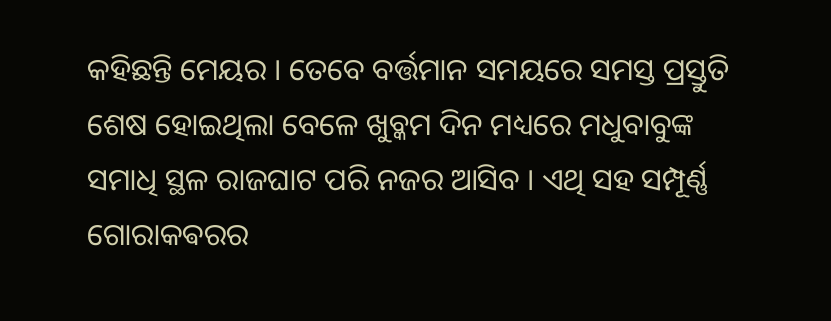କହିଛନ୍ତି ମେୟର । ତେବେ ବର୍ତ୍ତମାନ ସମୟରେ ସମସ୍ତ ପ୍ରସ୍ତୁତି ଶେଷ ହୋଇଥିଲା ବେଳେ ଖୁବ୍କମ ଦିନ ମଧ୍ୟରେ ମଧୁବାବୁଙ୍କ ସମାଧି ସ୍ଥଳ ରାଜଘାଟ ପରି ନଜର ଆସିବ । ଏଥି ସହ ସମ୍ପୂର୍ଣ୍ଣ ଗୋରାକଵରର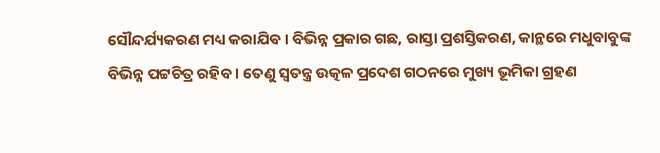ସୌନ୍ଦର୍ଯ୍ୟକରଣ ମଧ୍ୟ କରାଯିଵ । ବିଭିନ୍ନ ପ୍ରକାର ଗଛ, ରାସ୍ତା ପ୍ରଶସ୍ତିକରଣ, କାନ୍ଥରେ ମଧୁବାବୁଙ୍କ ବିଭିନ୍ନ ପଟ୍ଟଚିତ୍ର ରହିବ । ତେଣୁ ସ୍ବତନ୍ତ୍ର ଉତ୍କଳ ପ୍ରଦେଶ ଗଠନରେ ମୁଖ୍ୟ ଭୂମିକା ଗ୍ରହଣ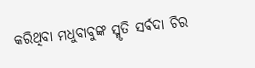କରିଥିବା ମଧୁବାବୁଙ୍କ ସ୍ମୃତି ସର୍ଵଦା ଚିର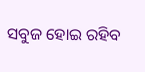ସବୁଜ ହୋଇ ରହିବ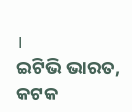।
ଇଟିଭି ଭାରତ, କଟକ